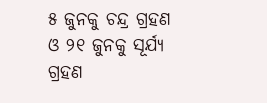୫ ଜୁନକୁ ଚନ୍ଦ୍ର ଗ୍ରହଣ ଓ ୨୧ ଜୁନକୁ ସୂର୍ଯ୍ୟ ଗ୍ରହଣ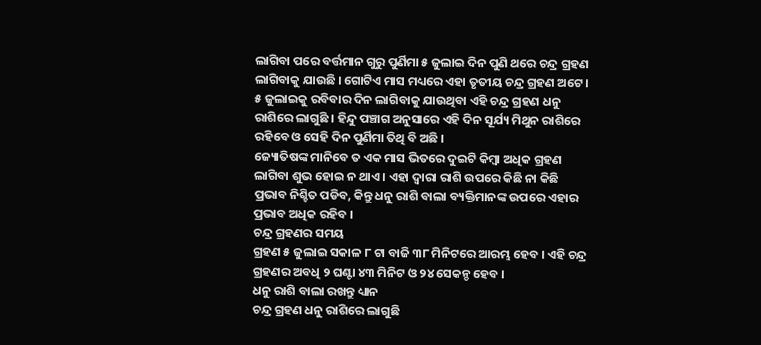ଲାଗିବା ପରେ ବର୍ତ୍ତମାନ ଗୁରୁ ପୁର୍ଣିମା ୫ ଜୁଲାଇ ଦିନ ପୁଣି ଥରେ ଚନ୍ଦ୍ର ଗ୍ରହଣ ଲାଗିବାକୁ ଯାଉଛି । ଗୋଟିଏ ମାସ ମଧ୍ୟରେ ଏହା ତୃତୀୟ ଚନ୍ଦ୍ର ଗ୍ରହଣ ଅଟେ । ୫ ଜୁଲାଇକୁ ରବିବାର ଦିନ ଲାଗିବାକୁ ଯାଉଥିବା ଏହି ଚନ୍ଦ୍ର ଗ୍ରହଣ ଧନୁ ରାଶିରେ ଲାଗୁଛି । ହିନ୍ଦୁ ପଞ୍ଚାଗ ଅନୁସାରେ ଏହି ଦିନ ସୂର୍ଯ୍ୟ ମିଥୁନ ରାଶିରେ ରହିବେ ଓ ସେହି ଦିନ ପୁର୍ଣିମା ତିଥି ବି ଅଛି ।
ଜ୍ୟୋତିଷଙ୍କ ମାନିବେ ତ ଏକ ମାସ ଭିତରେ ଦୁଇଟି କିମ୍ବା ଅଧିକ ଗ୍ରହଣ ଲାଗିବା ଶୁଭ ହୋଇ ନ ଥାଏ । ଏହା ଦ୍ଵାରା ରାଶି ଉପରେ କିଛି ନା କିଛି ପ୍ରଭାବ ନିଶ୍ଚିତ ପଡିବ, କିନ୍ତୁ ଧନୁ ରାଶି ବାଲା ବ୍ୟକ୍ତିମାନଙ୍କ ଉପରେ ଏହାର ପ୍ରଭାବ ଅଧିକ ରହିବ ।
ଚନ୍ଦ୍ର ଗ୍ରହଣର ସମୟ
ଗ୍ରହଣ ୫ ଜୁଲାଇ ସକାଳ ୮ ଟା ବାଜି ୩୮ ମିନିଟରେ ଆରମ୍ଭ ହେବ । ଏହି ଚନ୍ଦ୍ର ଗ୍ରହଣର ଅବଧି ୨ ଘଣ୍ଟା ୪୩ ମିନିଟ ଓ ୨୪ ସେକନ୍ଡ ହେବ ।
ଧନୁ ରାଶି ବାଲା ରଖନ୍ତୁ ଧ୍ୟାନ
ଚନ୍ଦ୍ର ଗ୍ରହଣ ଧନୁ ରାଶିରେ ଲାଗୁଛି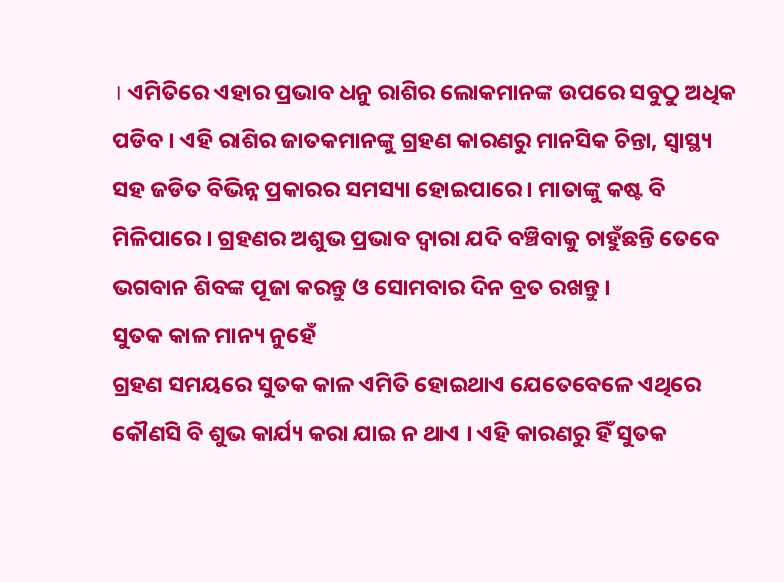। ଏମିତିରେ ଏହାର ପ୍ରଭାବ ଧନୁ ରାଶିର ଲୋକମାନଙ୍କ ଉପରେ ସବୁଠୁ ଅଧିକ ପଡିବ । ଏହି ରାଶିର ଜାତକମାନଙ୍କୁ ଗ୍ରହଣ କାରଣରୁ ମାନସିକ ଚିନ୍ତା, ସ୍ୱାସ୍ଥ୍ୟ ସହ ଜଡିତ ବିଭିନ୍ନ ପ୍ରକାରର ସମସ୍ୟା ହୋଇପାରେ । ମାତାଙ୍କୁ କଷ୍ଟ ବି ମିଳିପାରେ । ଗ୍ରହଣର ଅଶୁଭ ପ୍ରଭାବ ଦ୍ଵାରା ଯଦି ବଞ୍ଚିବାକୁ ଚାହୁଁଛନ୍ତି ତେବେ ଭଗବାନ ଶିବଙ୍କ ପୂଜା କରନ୍ତୁ ଓ ସୋମବାର ଦିନ ବ୍ରତ ରଖନ୍ତୁ ।
ସୁତକ କାଳ ମାନ୍ୟ ନୁହେଁ
ଗ୍ରହଣ ସମୟରେ ସୁତକ କାଳ ଏମିତି ହୋଇଥାଏ ଯେତେବେଳେ ଏଥିରେ କୌଣସି ବି ଶୁଭ କାର୍ଯ୍ୟ କରା ଯାଇ ନ ଥାଏ । ଏହି କାରଣରୁ ହିଁ ସୁତକ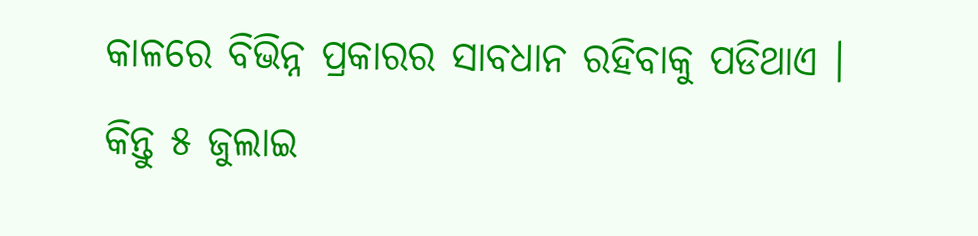କାଳରେ ବିଭିନ୍ନ ପ୍ରକାରର ସାବଧାନ ରହିବାକୁ ପଡିଥାଏ । କିନ୍ତୁ ୫ ଜୁଲାଇ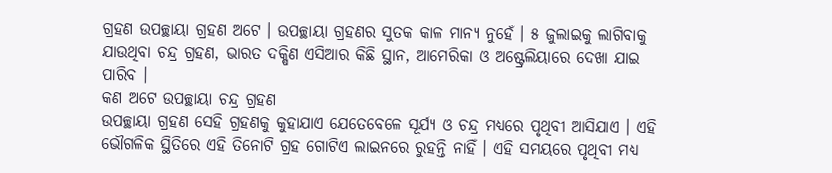ଗ୍ରହଣ ଉପଚ୍ଛାୟା ଗ୍ରହଣ ଅଟେ । ଉପଚ୍ଛାୟା ଗ୍ରହଣର ସୁତକ କାଳ ମାନ୍ୟ ନୁହେଁ । ୫ ଜୁଲାଇକୁ ଲାଗିବାକୁ ଯାଉଥିବା ଚନ୍ଦ୍ର ଗ୍ରହଣ, ଭାରତ ଦକ୍ଷିଣ ଏସିଆର କିଛି ସ୍ଥାନ, ଆମେରିକା ଓ ଅଷ୍ଟ୍ରେଲିୟାରେ ଦେଖା ଯାଇ ପାରିବ ।
କଣ ଅଟେ ଉପଚ୍ଛାୟା ଚନ୍ଦ୍ର ଗ୍ରହଣ
ଉପଚ୍ଛାୟା ଗ୍ରହଣ ସେହି ଗ୍ରହଣକୁ କୁହାଯାଏ ଯେତେବେଳେ ସୂର୍ଯ୍ୟ ଓ ଚନ୍ଦ୍ର ମଧ୍ୟରେ ପୃଥିବୀ ଆସିଯାଏ । ଏହି ଭୌଗଳିକ ସ୍ଥିତିରେ ଏହି ତିନୋଟି ଗ୍ରହ ଗୋଟିଏ ଲାଇନରେ ରୁହନ୍ତି ନାହିଁ । ଏହି ସମୟରେ ପୃଥିବୀ ମଧ୍ୟ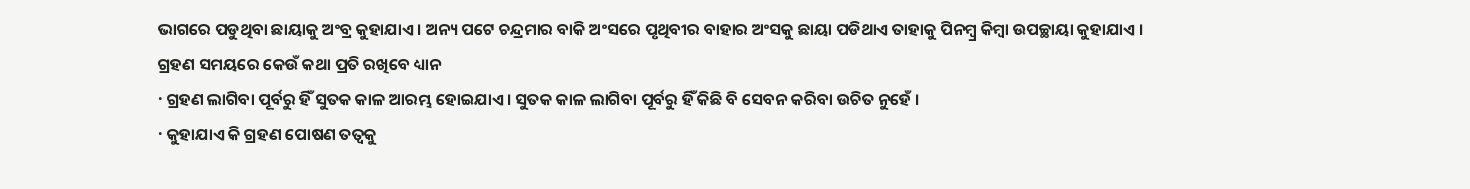ଭାଗରେ ପଡୁଥିବା ଛାୟାକୁ ଅଂବ୍ର କୁହାଯାଏ । ଅନ୍ୟ ପଟେ ଚନ୍ଦ୍ରମାର ବାକି ଅଂସରେ ପୃଥିବୀର ବାହାର ଅଂସକୁ ଛାୟା ପଡିଥାଏ ତାହାକୁ ପିନମ୍ବ୍ର କିମ୍ବା ଉପଚ୍ଛାୟା କୁହାଯାଏ ।
ଗ୍ରହଣ ସମୟରେ କେଉଁ କଥା ପ୍ରତି ରଖିବେ ଧ୍ୟାନ
· ଗ୍ରହଣ ଲାଗିବା ପୂର୍ବରୁ ହିଁ ସୁତକ କାଳ ଆରମ୍ଭ ହୋଇଯାଏ । ସୁତକ କାଳ ଲାଗିବା ପୂର୍ବରୁ ହିଁ କିଛି ବି ସେବନ କରିବା ଉଚିତ ନୁହେଁ ।
· କୁହାଯାଏ କି ଗ୍ରହଣ ପୋଷଣ ତତ୍ଵକୁ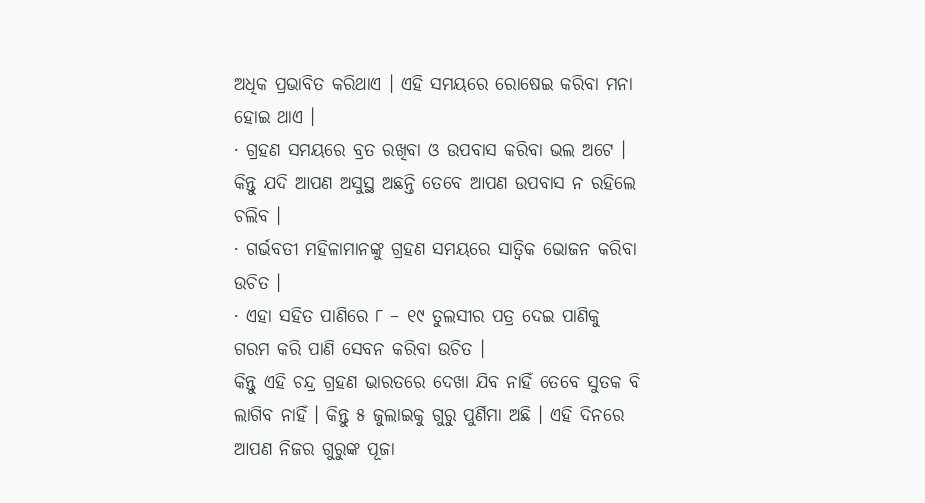ଅଧିକ ପ୍ରଭାବିତ କରିଥାଏ । ଏହି ସମୟରେ ରୋଷେଇ କରିବା ମନା ହୋଇ ଥାଏ ।
· ଗ୍ରହଣ ସମୟରେ ବ୍ରତ ରଖିବା ଓ ଉପବାସ କରିବା ଭଲ ଅଟେ । କିନ୍ତୁ ଯଦି ଆପଣ ଅସୁସ୍ଥ ଅଛନ୍ତି ତେବେ ଆପଣ ଉପବାସ ନ ରହିଲେ ଚଲିବ ।
· ଗର୍ଭବତୀ ମହିଳାମାନଙ୍କୁ ଗ୍ରହଣ ସମୟରେ ସାତ୍ୱିକ ଭୋଜନ କରିବା ଉଚିତ ।
· ଏହା ସହିତ ପାଣିରେ ୮ – ୧୯ ତୁଲସୀର ପତ୍ର ଦେଇ ପାଣିକୁ ଗରମ କରି ପାଣି ସେବନ କରିବା ଉଚିତ ।
କିନ୍ତୁ ଏହି ଚନ୍ଦ୍ର ଗ୍ରହଣ ଭାରତରେ ଦେଖା ଯିବ ନାହିଁ ତେବେ ସୁତକ ବି ଲାଗିବ ନାହିଁ । କିନ୍ତୁ ୫ ଜୁଲାଇକୁ ଗୁରୁ ପୁର୍ଣିମା ଅଛି । ଏହି ଦିନରେ ଆପଣ ନିଜର ଗୁରୁଙ୍କ ପୂଜା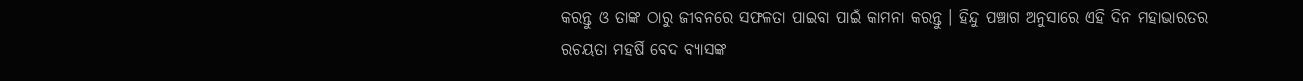କରନ୍ତୁ ଓ ତାଙ୍କ ଠାରୁ ଜୀବନରେ ସଫଳତା ପାଇବା ପାଇଁ କାମନା କରନ୍ତୁ । ହିନ୍ଦୁ ପଞ୍ଚାଗ ଅନୁସାରେ ଏହି ଦିନ ମହାଭାରତର ରଚୟତା ମହର୍ଷି ବେଦ ବ୍ୟାସଙ୍କ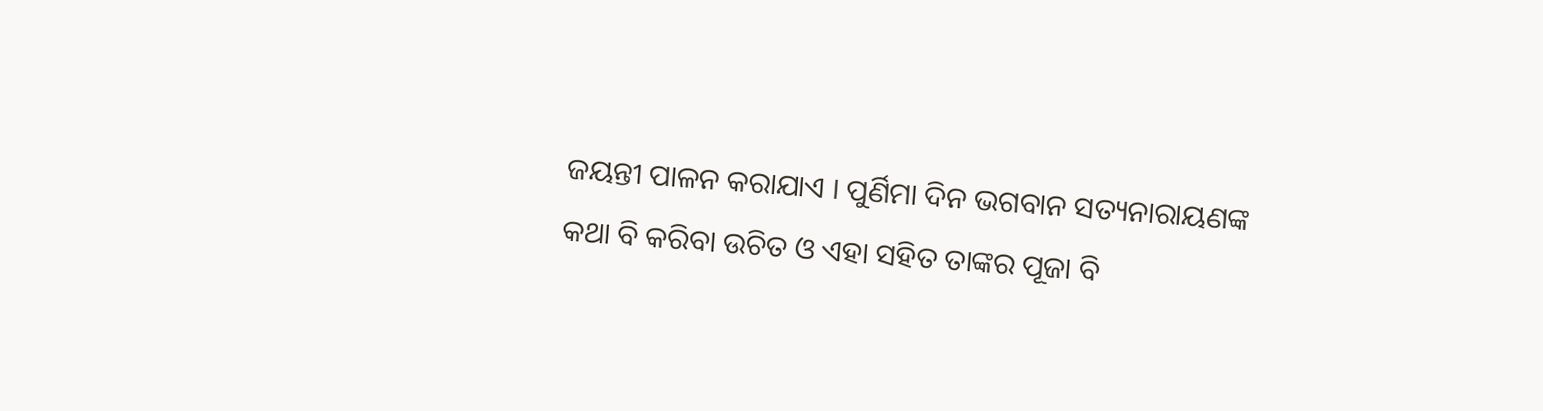ଜୟନ୍ତୀ ପାଳନ କରାଯାଏ । ପୁର୍ଣିମା ଦିନ ଭଗବାନ ସତ୍ୟନାରାୟଣଙ୍କ କଥା ବି କରିବା ଉଚିତ ଓ ଏହା ସହିତ ତାଙ୍କର ପୂଜା ବି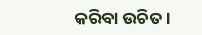କରିବା ଉଚିତ ।